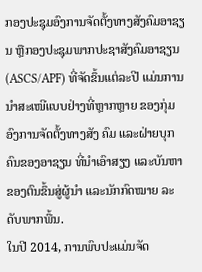ກອງປະຊຸມອົງການຈັດຕັ້ງທາງສັງຄົມອາຊຽນ ຫຼືກອງປະຊຸມພາກປະຊາສັງຄົມອາຊຽນ (ASCS/APF) ທີ່ຈັດຂຶ້ນແຕ່ລະປີ ແມ່ນການນຳສະເໜີແບບຢ່າງທີ່ຫຼາກຫຼາຍ ຂອງກຸ່ມອົງການຈັດຕັ້ງທາງສັງ ຄົມ ແລະຝ່າຍບຸກຄົນຂອງອາຊຽນ ທີ່ນຳເອົາສຽງ ແລະບັນຫາຂອງຕົນຂຶ້ນສູ່ຜູ້ນຳ ແລະນັກກົດໝາຍ ລະດັບພາກພື້ນ.
ໃນປີ 2014, ການພົບປະແມ່ນຈັດ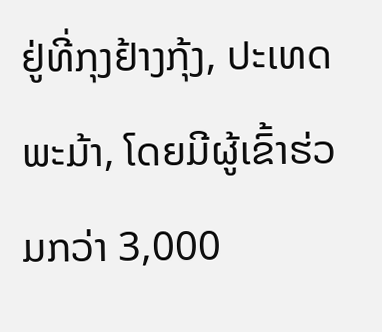ຢູ່ທີ່ກຸງຢ້າງກຸ້ງ, ປະເທດພະມ້າ, ໂດຍມີຜູ້ເຂົ້າຮ່ວມກວ່າ 3,000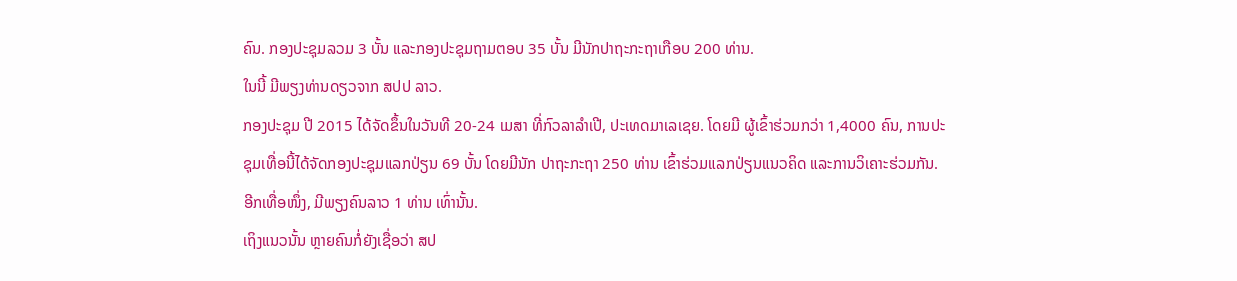ຄົນ. ກອງປະຊຸມລວມ 3 ບັ້ນ ແລະກອງປະຊຸມຖາມຕອບ 35 ບັ້ນ ມີນັກປາຖະກະຖາເກືອບ 200 ທ່ານ.
ໃນນີ້ ມີພຽງທ່ານດຽວຈາກ ສປປ ລາວ.
ກອງປະຊຸມ ປີ 2015 ໄດ້ຈັດຂຶ້ນໃນວັນທີ 20-24 ເມສາ ທີ່ກົວລາລຳເປີ, ປະເທດມາເລເຊຍ. ໂດຍມີ ຜູ້ເຂົ້າຮ່ວມກວ່າ 1,4000 ຄົນ, ການປະຊຸມເທື່ອນີ້ໄດ້ຈັດກອງປະຊຸມແລກປ່ຽນ 69 ບັ້ນ ໂດຍມີນັກ ປາຖະກະຖາ 250 ທ່ານ ເຂົ້າຮ່ວມແລກປ່ຽນແນວຄິດ ແລະການວິເຄາະຮ່ວມກັນ.
ອີກເທື່ອໜຶ່ງ, ມີພຽງຄົນລາວ 1 ທ່ານ ເທົ່ານັ້ນ.
ເຖິງແນວນັ້ນ ຫຼາຍຄົນກໍ່ຍັງເຊື່ອວ່າ ສປ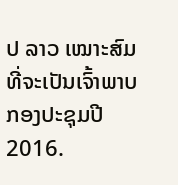ປ ລາວ ເໝາະສົມທີ່ຈະເປັນເຈົ້າພາບກອງປະຊຸມປີ 2016.